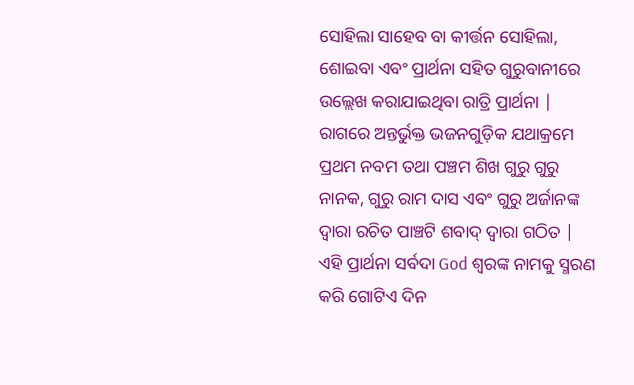ସୋହିଲା ସାହେବ ବା କୀର୍ତ୍ତନ ସୋହିଲା, ଶୋଇବା ଏବଂ ପ୍ରାର୍ଥନା ସହିତ ଗୁରୁବାନୀରେ ଉଲ୍ଲେଖ କରାଯାଇଥିବା ରାତ୍ରି ପ୍ରାର୍ଥନା | ରାଗରେ ଅନ୍ତର୍ଭୁକ୍ତ ଭଜନଗୁଡ଼ିକ ଯଥାକ୍ରମେ ପ୍ରଥମ ନବମ ତଥା ପଞ୍ଚମ ଶିଖ ଗୁରୁ ଗୁରୁ ନାନକ, ଗୁରୁ ରାମ ଦାସ ଏବଂ ଗୁରୁ ଅର୍ଜାନଙ୍କ ଦ୍ୱାରା ରଚିତ ପାଞ୍ଚଟି ଶବାଦ୍ ଦ୍ୱାରା ଗଠିତ | ଏହି ପ୍ରାର୍ଥନା ସର୍ବଦା God ଶ୍ବରଙ୍କ ନାମକୁ ସ୍ମରଣ କରି ଗୋଟିଏ ଦିନ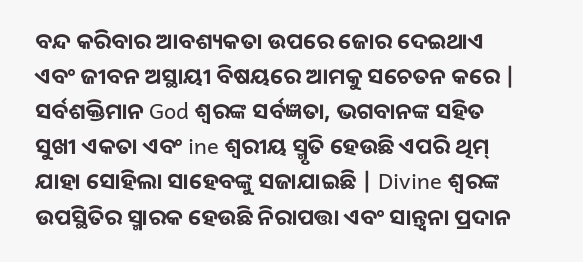ବନ୍ଦ କରିବାର ଆବଶ୍ୟକତା ଉପରେ ଜୋର ଦେଇଥାଏ ଏବଂ ଜୀବନ ଅସ୍ଥାୟୀ ବିଷୟରେ ଆମକୁ ସଚେତନ କରେ | ସର୍ବଶକ୍ତିମାନ God ଶ୍ବରଙ୍କ ସର୍ବଜ୍ଞତା, ଭଗବାନଙ୍କ ସହିତ ସୁଖୀ ଏକତା ଏବଂ ine ଶ୍ୱରୀୟ ସ୍ମୃତି ହେଉଛି ଏପରି ଥିମ୍ ଯାହା ସୋହିଲା ସାହେବଙ୍କୁ ସଜାଯାଇଛି | Divine ଶ୍ୱରଙ୍କ ଉପସ୍ଥିତିର ସ୍ମାରକ ହେଉଛି ନିରାପତ୍ତା ଏବଂ ସାନ୍ତ୍ୱନା ପ୍ରଦାନ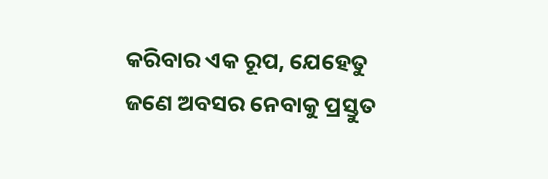କରିବାର ଏକ ରୂପ, ଯେହେତୁ ଜଣେ ଅବସର ନେବାକୁ ପ୍ରସ୍ତୁତ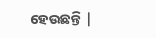ହେଉଛନ୍ତି |